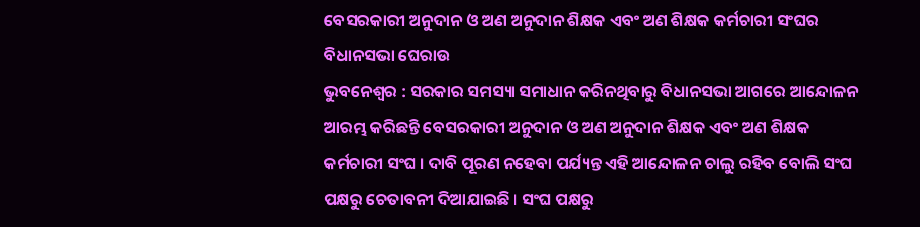ବେସରକାରୀ ଅନୁଦାନ ଓ ଅଣ ଅନୁଦାନ ଶିକ୍ଷକ ଏବଂ ଅଣ ଶିକ୍ଷକ କର୍ମଚାରୀ ସଂଘର ବିଧାନସଭା ଘେରାଉ
ଭୁବନେଶ୍ୱର : ସରକାର ସମସ୍ୟା ସମାଧାନ କରିନଥିବାରୁ ବିଧାନସଭା ଆଗରେ ଆନ୍ଦୋଳନ ଆରମ୍ଭ କରିଛନ୍ତି ବେସରକାରୀ ଅନୁଦାନ ଓ ଅଣ ଅନୁଦାନ ଶିକ୍ଷକ ଏବଂ ଅଣ ଶିକ୍ଷକ କର୍ମଚାରୀ ସଂଘ । ଦାବି ପୂରଣ ନହେବା ପର୍ଯ୍ୟନ୍ତ ଏହି ଆନ୍ଦୋଳନ ଚାଲୁ ରହିବ ବୋଲି ସଂଘ ପକ୍ଷରୁ ଚେତାବନୀ ଦିଆଯାଇଛି । ସଂଘ ପକ୍ଷରୁ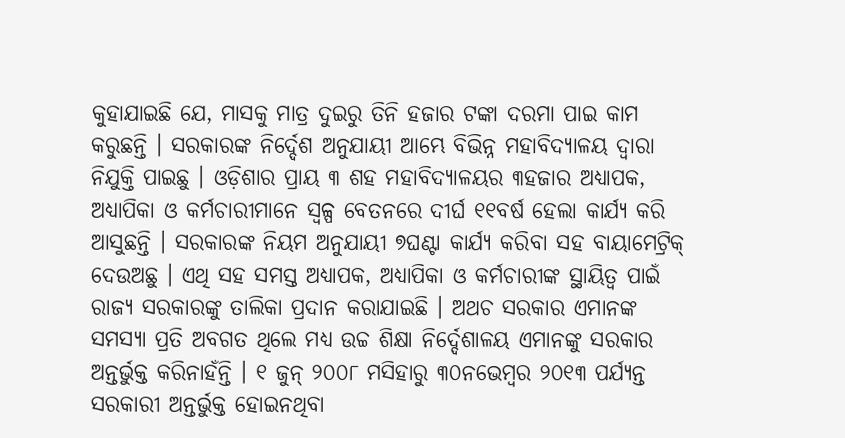କୁହାଯାଇଛି ଯେ, ମାସକୁ ମାତ୍ର ଦୁଇରୁ ତିନି ହଜାର ଟଙ୍କା ଦରମା ପାଇ କାମ କରୁଛନ୍ତି । ସରକାରଙ୍କ ନିର୍ଦ୍ଦେଶ ଅନୁଯାୟୀ ଆମ୍ଭେ ବିଭିନ୍ନ ମହାବିଦ୍ୟାଳୟ ଦ୍ୱାରା ନିଯୁକ୍ତି ପାଇଛୁ । ଓଡ଼ିଶାର ପ୍ରାୟ ୩ ଶହ ମହାବିଦ୍ୟାଳୟର ୩ହଜାର ଅଧ୍ୟାପକ, ଅଧ୍ୟାପିକା ଓ କର୍ମଚାରୀମାନେ ସ୍ୱଳ୍ପ ବେତନରେ ଦୀର୍ଘ ୧୧ବର୍ଷ ହେଲା କାର୍ଯ୍ୟ କରି ଆସୁଛନ୍ତି । ସରକାରଙ୍କ ନିୟମ ଅନୁଯାୟୀ ୭ଘଣ୍ଟା କାର୍ଯ୍ୟ କରିବା ସହ ବାୟାମେଟ୍ରିକ୍ ଦେଉଅଛୁ । ଏଥି ସହ ସମସ୍ତ ଅଧ୍ୟାପକ, ଅଧ୍ୟାପିକା ଓ କର୍ମଚାରୀଙ୍କ ସ୍ଥାୟିତ୍ୱ ପାଇଁ ରାଜ୍ୟ ସରକାରଙ୍କୁ ତାଲିକା ପ୍ରଦାନ କରାଯାଇଛି । ଅଥଚ ସରକାର ଏମାନଙ୍କ ସମସ୍ୟା ପ୍ରତି ଅବଗତ ଥିଲେ ମଧ୍ୟ ଉଚ୍ଚ ଶିକ୍ଷା ନିର୍ଦ୍ଦେଶାଳୟ ଏମାନଙ୍କୁ ସରକାର ଅନ୍ତର୍ଭୁକ୍ତ କରିନାହଁନ୍ତି । ୧ ଜୁନ୍ ୨୦୦୮ ମସିହାରୁ ୩୦ନଭେମ୍ବର ୨୦୧୩ ପର୍ଯ୍ୟନ୍ତ ସରକାରୀ ଅନ୍ତର୍ଭୁକ୍ତ ହୋଇନଥିବା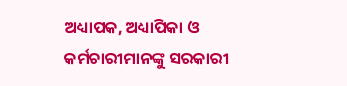ଅଧ୍ୟାପକ, ଅଧ୍ୟାପିକା ଓ କର୍ମଚାରୀମାନଙ୍କୁ ସରକାରୀ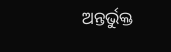ଅନ୍ତର୍ଭୁକ୍ତ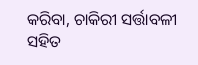କରିବା, ଚାକିରୀ ସର୍ତ୍ତାବଳୀ ସହିତ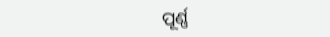ପୂର୍ଣ୍ଣ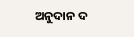ଅନୁଦାନ ଦ